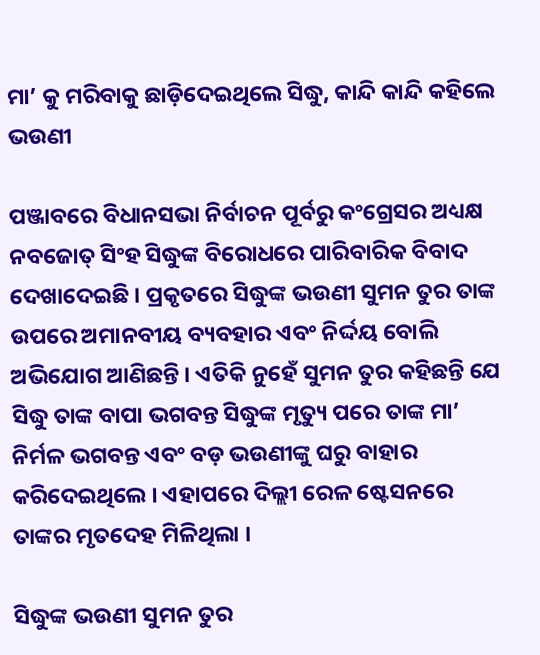ମା’ କୁ ମରିବାକୁ ଛାଡ଼ିଦେଇଥିଲେ ସିଦ୍ଧୁ, କାନ୍ଦି କାନ୍ଦି କହିଲେ ଭଉଣୀ

ପଞ୍ଜାବରେ ବିଧାନସଭା ନିର୍ବାଚନ ପୂର୍ବରୁ କଂଗ୍ରେସର ଅଧ୍ୟକ୍ଷ ନବଜୋତ୍ ସିଂହ ସିଦ୍ଧୁଙ୍କ ବିରୋଧରେ ପାରିବାରିକ ବିବାଦ ଦେଖାଦେଇଛି । ପ୍ରକୃତରେ ସିଦ୍ଧୁଙ୍କ ଭଉଣୀ ସୁମନ ତୁର ତାଙ୍କ ଉପରେ ଅମାନବୀୟ ବ୍ୟବହାର ଏବଂ ନିର୍ଦ୍ଦୟ ବୋଲି ଅଭିଯୋଗ ଆଣିଛନ୍ତି । ଏତିକି ନୁହେଁ ସୁମନ ତୁର କହିଛନ୍ତି ଯେ ସିଦ୍ଧୁ ତାଙ୍କ ବାପା ଭଗବନ୍ତ ସିଦ୍ଧୁଙ୍କ ମୃତ୍ୟୁ ପରେ ତାଙ୍କ ମା’ ନିର୍ମଳ ଭଗବନ୍ତ ଏବଂ ବଡ଼ ଭଉଣୀଙ୍କୁ ଘରୁ ବାହାର କରିଦେଇଥିଲେ । ଏହାପରେ ଦିଲ୍ଲୀ ରେଳ ଷ୍ଟେସନରେ ତାଙ୍କର ମୃତଦେହ ମିଳିଥିଲା ।

ସିଦ୍ଧୁଙ୍କ ଭଉଣୀ ସୁମନ ତୁର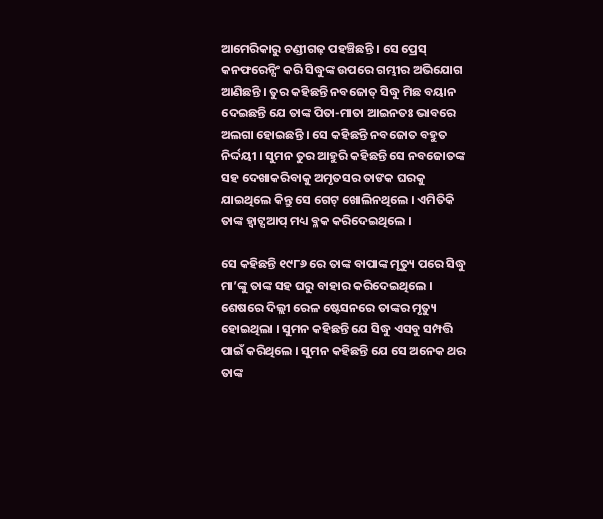ଆମେରିକାରୁ ଚଣ୍ଡୀଗଢ଼ ପହଞ୍ଚିଛନ୍ତି । ସେ ପ୍ରେସ୍ କନଫରେନ୍ସିଂ କରି ସିଦ୍ଧୁଙ୍କ ଉପରେ ଗମ୍ଭୀର ଅଭିଯୋଗ ଆଣିଛନ୍ତି । ତୁର କହିଛନ୍ତି ନବଜୋତ୍ ସିଦ୍ଧୁ ମିଛ ବୟାନ ଦେଇଛନ୍ତି ଯେ ତାଙ୍କ ପିତା-ମାତା ଆଇନତଃ ଭାବରେ ଅଲଗା ହୋଇଛନ୍ତି । ସେ କହିଛନ୍ତି ନବଜୋତ ବହୁତ ନିର୍ଦ୍ଦୟୀ । ସୁମନ ତୁର ଆହୁରି କହିଛନ୍ତି ସେ ନବଜୋତଙ୍କ ସହ ଦେଖାକରିବାକୁ ଅମୃତସର ତାଙକ ଘରକୁ ଯାଇଥିଲେ କିନ୍ତୁ ସେ ଗେଟ୍ ଖୋଲିନଥିଲେ । ଏମିତିକି ତାଙ୍କ ହ୍ୱାଟ୍ସଆପ୍ ମଧ୍ୟ ବ୍ଳକ କରିଦେଇଥିଲେ ।

ସେ କହିଛନ୍ତି ୧୯୮୬ ରେ ତାଙ୍କ ବାପାଙ୍କ ମୃତ୍ୟୁ ପରେ ସିଦ୍ଧୁ ମା’ଙ୍କୁ ତାଙ୍କ ସହ ଘରୁ ବାହାର କରିଦେଇଥିଲେ । ଶେଷରେ ଦିଲ୍ଲୀ ରେଳ ଷ୍ଟେସନରେ ତାଙ୍କର ମୃତ୍ୟୁ ହୋଇଥିଲା । ସୁମନ କହିଛନ୍ତି ଯେ ସିଦ୍ଧୁ ଏସବୁ ସମ୍ପତ୍ତି ପାଇଁ କରିଥିଲେ । ସୁମନ କହିଛନ୍ତି ଯେ ସେ ଅନେକ ଥର ତାଙ୍କ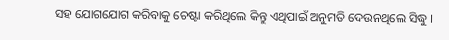ସହ ଯୋଗଯୋଗ କରିବାକୁ ଚେଷ୍ଟା କରିଥିଲେ କିନ୍ତୁ ଏଥିପାଇଁ ଅନୁମତି ଦେଉନଥିଲେ ସିଦ୍ଧୁ ।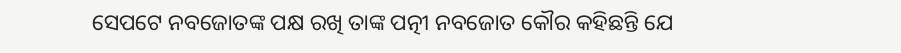ସେପଟେ ନବଜୋତଙ୍କ ପକ୍ଷ ରଖି ତାଙ୍କ ପତ୍ନୀ ନବଜୋତ କୌର କହିଛନ୍ତି ଯେ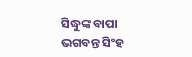ସିଦ୍ଧୁଙ୍କ ବାପା ଭଗବନ୍ତ ସିଂହ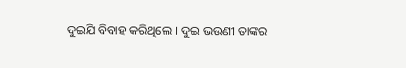ଦୁଇଯି ବିବାହ କରିଥିଲେ । ଦୁଇ ଭଉଣୀ ତାଙ୍କର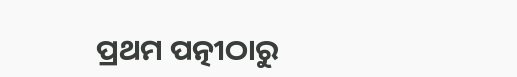ପ୍ରଥମ ପତ୍ନୀଠାରୁ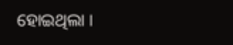ହୋଇଥିଲା ।